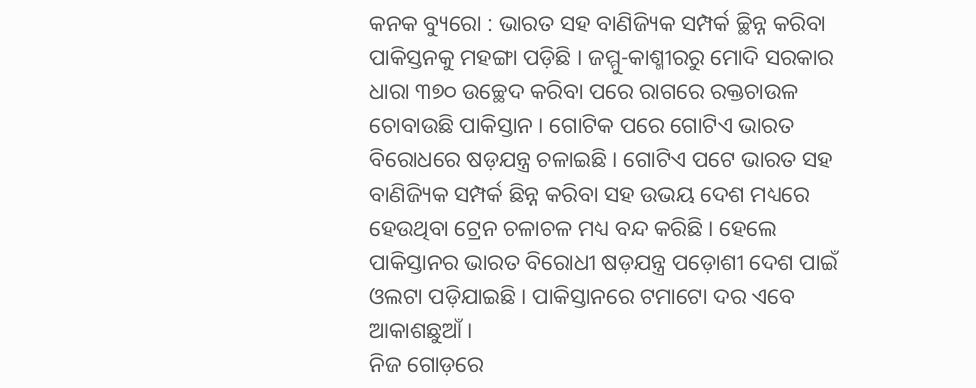କନକ ବ୍ୟୁରୋ : ଭାରତ ସହ ବାଣିଜ୍ୟିକ ସମ୍ପର୍କ ଚ୍ଛିନ୍ନ କରିବା ପାକିସ୍ତନକୁ ମହଙ୍ଗା ପଡ଼ିଛି । ଜମ୍ମୁ-କାଶ୍ମୀରରୁ ମୋଦି ସରକାର ଧାରା ୩୭୦ ଉଚ୍ଛେଦ କରିବା ପରେ ରାଗରେ ରକ୍ତଚାଉଳ ଚୋବାଉଛି ପାକିସ୍ତାନ । ଗୋଟିକ ପରେ ଗୋଟିଏ ଭାରତ ବିରୋଧରେ ଷଡ଼ଯନ୍ତ୍ର ଚଳାଇଛି । ଗୋଟିଏ ପଟେ ଭାରତ ସହ ବାଣିଜ୍ୟିକ ସମ୍ପର୍କ ଛିନ୍ନ କରିବା ସହ ଉଭୟ ଦେଶ ମଧ୍ୟରେ ହେଉଥିବା ଟ୍ରେନ ଚଳାଚଳ ମଧ୍ୟ ବନ୍ଦ କରିଛି । ହେଲେ ପାକିସ୍ତାନର ଭାରତ ବିରୋଧୀ ଷଡ଼ଯନ୍ତ୍ର ପଡ଼ୋଶୀ ଦେଶ ପାଇଁ ଓଲଟା ପଡ଼ିଯାଇଛି । ପାକିସ୍ତାନରେ ଟମାଟୋ ଦର ଏବେ ଆକାଶଛୁଆଁ ।
ନିଜ ଗୋଡ଼ରେ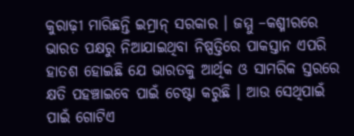କୁରାଢ଼ୀ ମାରିଛନ୍ତି ଇମ୍ରାନ୍ ସରକାର । ଜମ୍ମୁ –କଶ୍ମୀରରେ ଭାରତ ପକ୍ଷରୁ ନିଆଯାଇଥିବା ନିଷ୍ପତ୍ତିରେ ପାକସ୍ତାନ ଏପରି ହାତଶ ହୋଇଛି ଯେ ଭାରତକୁ ଆର୍ଥିକ ଓ ସାମରିକ ସ୍ତରରେ କ୍ଷତି ପହଞ୍ଚାଇବେ ପାଇଁ ଚେଷ୍ଟା କରୁଛି । ଆଉ ସେଥିପାଇଁ ପାଇଁ ଗୋଟିଏ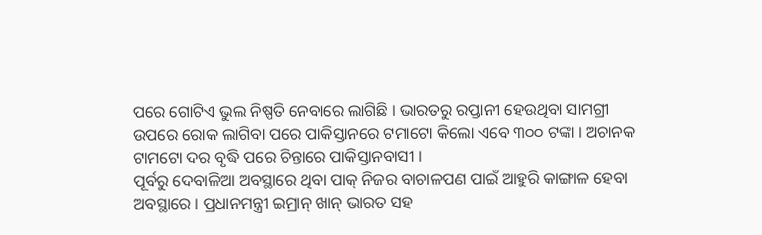ପରେ ଗୋଟିଏ ଭୁଲ ନିଷ୍ପତି ନେବାରେ ଲାଗିଛି । ଭାରତରୁ ରପ୍ତାନୀ ହେଉଥିବା ସାମଗ୍ରୀ ଉପରେ ରୋକ ଲାଗିବା ପରେ ପାକିସ୍ତାନରେ ଟମାଟୋ କିଲୋ ଏବେ ୩୦୦ ଟଙ୍କା । ଅଚାନକ ଟାମଟୋ ଦର ବୃଦ୍ଧି ପରେ ଚିନ୍ତାରେ ପାକିସ୍ତାନବାସୀ ।
ପୂର୍ବରୁ ଦେବାଳିଆ ଅବସ୍ଥାରେ ଥିବା ପାକ୍ ନିଜର ବାଚାଳପଣ ପାଇଁ ଆହୁରି କାଙ୍ଗାଳ ହେବା ଅବସ୍ଥାରେ । ପ୍ରଧାନମନ୍ତ୍ରୀ ଇମ୍ରାନ୍ ଖାନ୍ ଭାରତ ସହ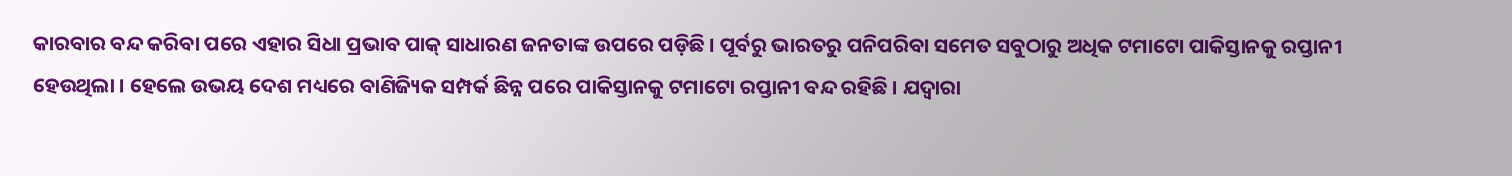କାରବାର ବନ୍ଦ କରିବା ପରେ ଏହାର ସିଧା ପ୍ରଭାବ ପାକ୍ ସାଧାରଣ ଜନତାଙ୍କ ଉପରେ ପଡ଼ିଛି । ପୂର୍ବରୁ ଭାରତରୁ ପନିପରିବା ସମେତ ସବୁଠାରୁ ଅଧିକ ଟମାଟୋ ପାକିସ୍ତାନକୁ ରପ୍ତାନୀ ହେଉଥିଲା । ହେଲେ ଉଭୟ ଦେଶ ମଧ୍ୟରେ ବାଣିଜ୍ୟିକ ସମ୍ପର୍କ ଛିନ୍ନ ପରେ ପାକିସ୍ତାନକୁ ଟମାଟୋ ରପ୍ତାନୀ ବନ୍ଦ ରହିଛି । ଯଦ୍ୱାରା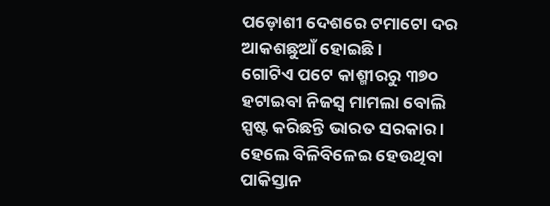ପଡ଼ୋଶୀ ଦେଶରେ ଟମାଟୋ ଦର ଆକଶଛୁଆଁ ହୋଇଛି ।
ଗୋଟିଏ ପଟେ କାଶ୍ମୀରରୁ ୩୭୦ ହଟାଇବା ନିଜସ୍ୱ ମାମଲା ବୋଲି ସ୍ପଷ୍ଟ କରିଛନ୍ତି ଭାରତ ସରକାର । ହେଲେ ବିଳିବିଳେଇ ହେଉଥିବା ପାକିସ୍ତାନ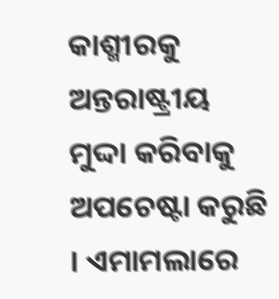କାଶ୍ମୀରକୁ ଅନ୍ତରାଷ୍ଟ୍ରୀୟ ମୁଦ୍ଦା କରିବାକୁ ଅପଚେଷ୍ଟା କରୁଛି । ଏମାମଲାରେ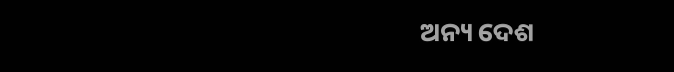ଅନ୍ୟ ଦେଶ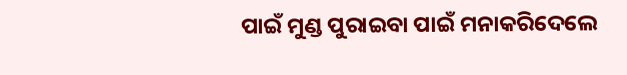ପାଇଁ ମୁଣ୍ଡ ପୁରାଇବା ପାଇଁ ମନାକରିଦେଲେ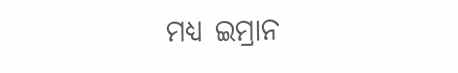ମଧ୍ୟ ଇମ୍ରାନ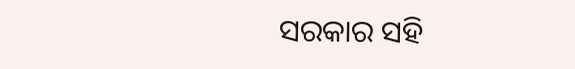ସରକାର ସହି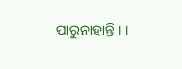ପାରୁନାହାନ୍ତି । ।